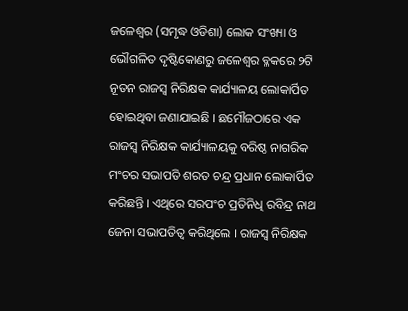ଜଳେଶ୍ୱର (ସମୃଦ୍ଧ ଓଡିଶା) ଲୋକ ସଂଖ୍ୟା ଓ ଭୌଗଳିତ ଦୃଷ୍ଟିକୋଣରୁ ଜଳେଶ୍ୱର ବ୍ଳକରେ ୨ଟି ନୂତନ ରାଜସ୍ୱ ନିରିକ୍ଷକ କାର୍ଯ୍ୟାଳୟ ଲୋକାର୍ପିତ ହୋଇଥିବା ଜଣାଯାଇଛି । ଛମୌଜଠାରେ ଏକ ରାଜସ୍ୱ ନିରିକ୍ଷକ କାର୍ଯ୍ୟାଳୟକୁ ବରିଷ୍ଠ ନାଗରିକ ମଂଚର ସଭାପତି ଶରତ ଚନ୍ଦ୍ର ପ୍ରଧାନ ଲୋକାର୍ପିତ କରିଛନ୍ତି । ଏଥିରେ ସରପଂଚ ପ୍ରତିନିଧି ରବିନ୍ଦ୍ର ନାଥ ଜେନା ସଭାପତିତ୍ୱ କରିଥିଲେ । ରାଜସ୍ୱ ନିରିକ୍ଷକ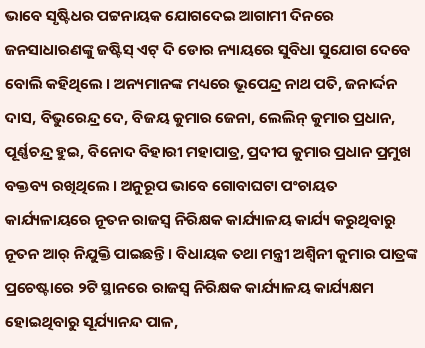ଭାବେ ସୃଷ୍ଟିଧର ପଟ୍ଟନାୟକ ଯୋଗଦେଇ ଆଗାମୀ ଦିନରେ ଜନସାଧାରଣଙ୍କୁ ଜଷ୍ଟିସ୍ ଏଟ୍ ଦି ଡୋର ନ୍ୟାୟରେ ସୁବିଧା ସୁଯୋଗ ଦେବେ ବୋଲି କହିଥିଲେ । ଅନ୍ୟମାନଙ୍କ ମଧ୍ୟରେ ଭୂପେନ୍ଦ୍ର ନାଥ ପତି, ଜନାର୍ଦ୍ଦନ ଦାସ, ବିଭୁରେନ୍ଦ୍ର ଦେ, ବିଜୟ କୁମାର ଜେନା, ଲେଲିନ୍ କୁମାର ପ୍ରଧାନ, ପୂର୍ଣ୍ଣଚନ୍ଦ୍ର ହୁଇ, ବିନୋଦ ବିହାରୀ ମହାପାତ୍ର, ପ୍ରଦୀପ କୁମାର ପ୍ରଧାନ ପ୍ରମୁଖ ବକ୍ତବ୍ୟ ରଖିଥିଲେ । ଅନୁରୂପ ଭାବେ ଗୋବାଘଟା ପଂଚାୟତ କାର୍ଯ୍ୟଳାୟରେ ନୂତନ ରାଜସ୍ୱ ନିରିକ୍ଷକ କାର୍ଯ୍ୟାଳୟ କାର୍ଯ୍ୟ କରୁଥିବାରୁ ନୂତନ ଆର୍ ନିଯୁକ୍ତି ପାଇଛନ୍ତି । ବିଧାୟକ ତଥା ମନ୍ତ୍ରୀ ଅଶ୍ୱିନୀ କୁମାର ପାତ୍ରଙ୍କ ପ୍ରଚେଷ୍ଟାରେ ୨ଟି ସ୍ଥାନରେ ରାଜସ୍ୱ ନିରିକ୍ଷକ କାର୍ଯ୍ୟାଳୟ କାର୍ଯ୍ୟକ୍ଷମ ହୋଇଥିବାରୁ ସୂର୍ଯ୍ୟାନନ୍ଦ ପାଳ,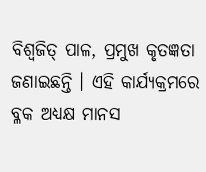ବିଶ୍ୱଜିତ୍ ପାଳ, ପ୍ରମୁଖ କୃତଜ୍ଞତା ଜଣାଇଛନ୍ତି । ଏହି କାର୍ଯ୍ୟକ୍ରମରେ ବ୍ଳକ ଅଧ୍ୟକ୍ଷ ମାନସ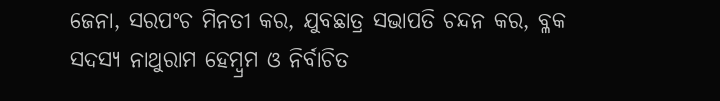ଜେନା, ସରପଂଚ ମିନତୀ କର, ଯୁବଛାତ୍ର ସଭାପତି ଚନ୍ଦନ କର, ବ୍ଳକ ସଦସ୍ୟ ନାଥୁରାମ ହେମ୍ବ୍ରମ ଓ ନିର୍ବାଚିତ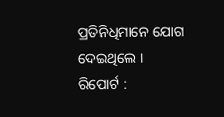ପ୍ରତିନିଧିମାନେ ଯୋଗ ଦେଇଥିଲେ ।
ରିପୋର୍ଟ :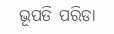ଭୂପତି ପରିଡା